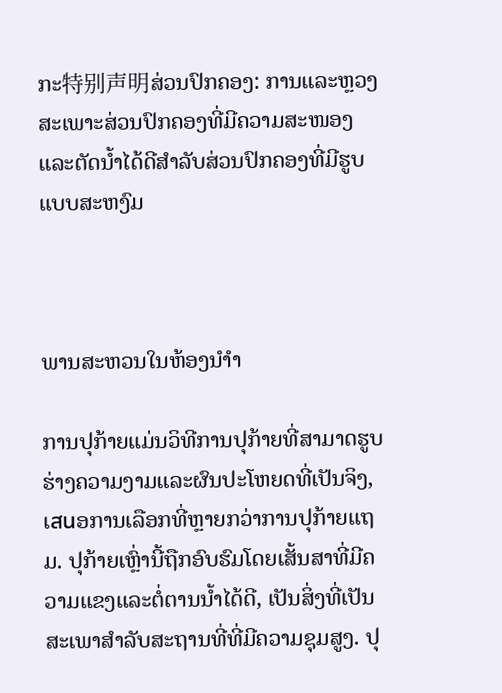ກະ特别声明ສ່ວນປົກຄອງ: ການແລະຫຼວງສະເພາະສ່ວນປົກຄອງທີ່ມີຄວາມສະໜອງແລະຕັດນ້ຳໄດ້ດີສຳລັບສ່ວນປົກຄອງທີ່ມີຮູບແບບສະຫງົມ



ພານສະຫວນໃນຫ້ອງນຳໍາ

ການປຸກ້າຍແມ່ນວິທີການປຸກ້າຍທີ່ສາມາດຮູບຮ່າງຄວາມງາມແລະຜົນປະໂຫຍດທີ່ເປັນຈິງ, ເสนອການເລືອກທີ່ຫຼາຍກວ່າການປຸກ້າຍແຖມ. ປຸກ້າຍເຫຼົ່ານີ້ຖືກອົບຮົມໂດຍເສັ້ນສາທີ່ມີຄວາມແຂງແລະຕໍ່ຕານນ້ຳໄດ້ດີ, ເປັນສິ່ງທີ່ເປັນສະເພາສຳລັບສະຖານທີ່ທີ່ມີຄວາມຊຸມສູງ. ປຸ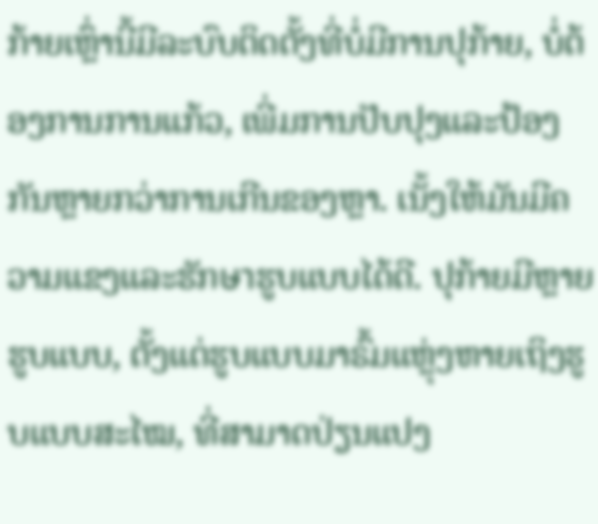ກ້າຍເຫຼົ່ານີ້ມີລະບົບຕິດຕັ້ງທີ່ບໍ່ມີການປຸກ້າຍ, ບໍ່ຕ້ອງການການແກ້ວ, ເພີ່ມການປັບປຸງແລະປ້ອງກັນຫຼາຍກວ່າການເກີນຂອງຫຼາ. ເນັ້ງໃຫ້ມັນມີຄວາມແຂງແລະຮັກษาຮູບແບບໄດ້ດີ. ປຸກ້າຍມີຫຼາຍຮູບແບບ, ຕັ້ງແຕ່ຮູບແບບມາຣົ້ມແຫຼຸ່ງຫາຍເຖິງຮູບແບບສະໄໝ, ທີ່ສາມາດປ່ຽນແປງ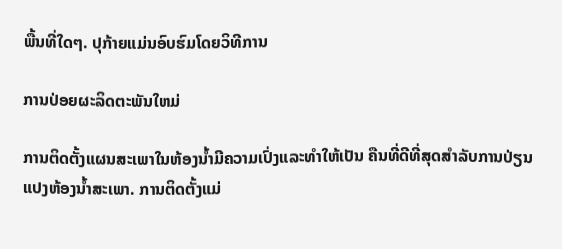ພື້ນທີ່ໃດໆ. ປຸກ້າຍແມ່ນອົບຮົມໂດຍວິທີການ

ການປ່ອຍຜະລິດຕະພັນໃຫມ່

ການຕິດຕັ້ງແຜນສະເພາໃນຫ້ອງນໍ້າມີຄວາມເປົ່ງແລະທຳໃຫ້ເປັນ ຄືນທີ່ດີທີ່ສຸດສຳລັບການປ່ຽນແປງຫ້ອງນໍ້າສະເພາ. ການຕິດຕັ້ງແມ່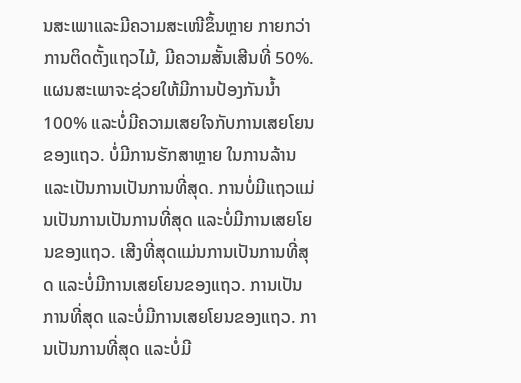ນສະເພາແລະມີຄວາມສະເໜີຂຶ້ນຫຼາຍ ກາຍກວ່າການຕິດຕັ້ງແຖວໄມ້, ມີຄວາມສັ້ນເສີນທີ່ 50%. ແຜນສະເພາຈະຊ່ວຍໃຫ້ມີການປ້ອງກັນນ້ຳ 100% ແລະບໍ່ມີຄວາມເສຍໃຈກັບການເສຍໂຍນຂອງແຖວ. ບໍ່ມີການຮັກສາຫຼາຍ ໃນການລ້ານແລະເປັນການເປັນການທີ່ສຸດ. ການບໍ່ມີແຖວແມ່ນເປັນການເປັນການທີ່ສຸດ ແລະບໍ່ມີການເສຍໂຍນຂອງແຖວ. ເສີງທີ່ສຸດແມ່ນການເປັນການທີ່ສຸດ ແລະບໍ່ມີການເສຍໂຍນຂອງແຖວ. ການເປັນການທີ່ສຸດ ແລະບໍ່ມີການເສຍໂຍນຂອງແຖວ. ການເປັນການທີ່ສຸດ ແລະບໍ່ມີ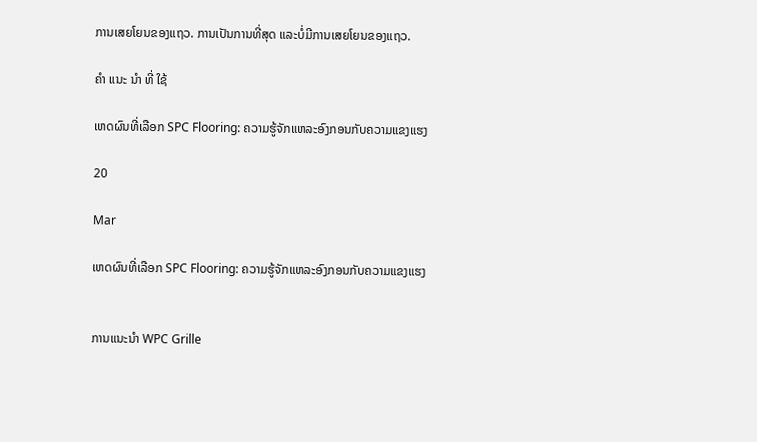ການເສຍໂຍນຂອງແຖວ. ການເປັນການທີ່ສຸດ ແລະບໍ່ມີການເສຍໂຍນຂອງແຖວ.

ຄໍາ ແນະ ນໍາ ທີ່ ໃຊ້

ເຫດຜົນທີ່ເລືອກ SPC Flooring: ຄວາມຮູ້ຈັກແຫລະອົງກອນກັບຄວາມແຂງແຮງ

20

Mar

ເຫດຜົນທີ່ເລືອກ SPC Flooring: ຄວາມຮູ້ຈັກແຫລະອົງກອນກັບຄວາມແຂງແຮງ


ການແນະນຳ WPC Grille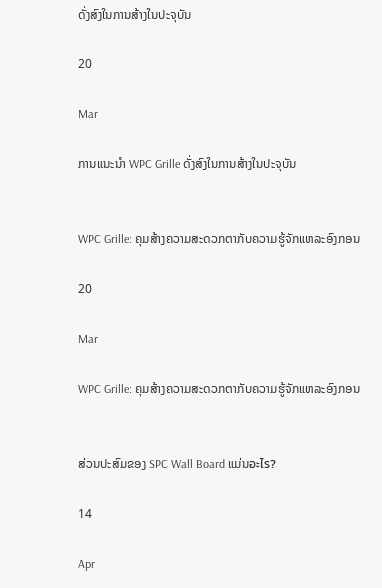ດັ່ງສົງໃນການສ້າງໃນປະຈຸບັນ

20

Mar

ການແນະນຳ WPC Grille ດັ່ງສົງໃນການສ້າງໃນປະຈຸບັນ


WPC Grille: ຄຸມສ້າງຄວາມສະດວກຕາກັບຄວາມຮູ້ຈັກແຫລະອົງກອນ

20

Mar

WPC Grille: ຄຸມສ້າງຄວາມສະດວກຕາກັບຄວາມຮູ້ຈັກແຫລະອົງກອນ


ສ່ວນປະສົມຂອງ SPC Wall Board ແມ່ນอะไร?

14

Apr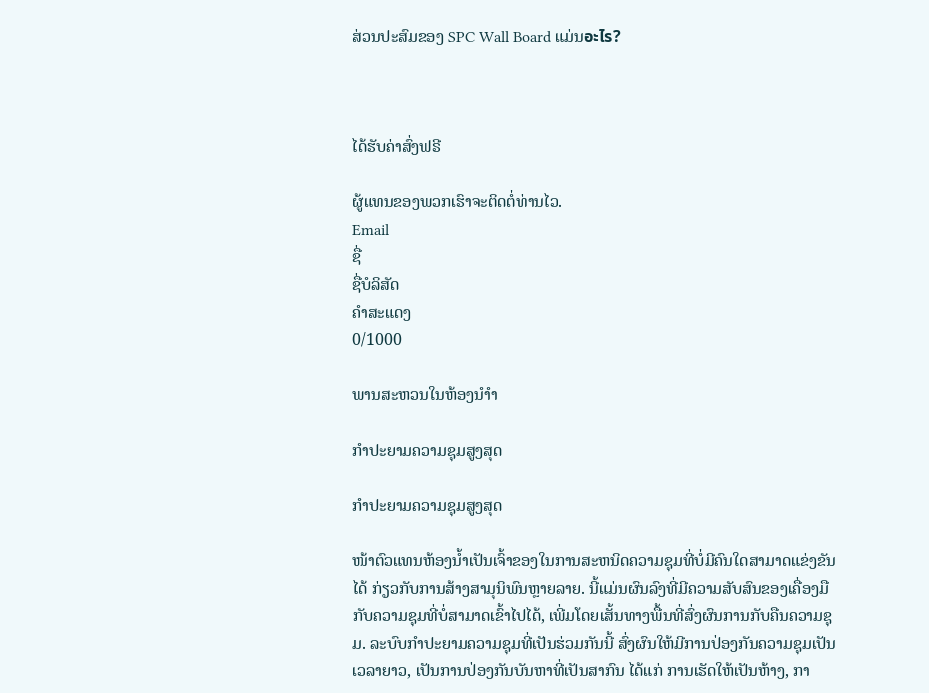ສ່ວນປະສົມຂອງ SPC Wall Board ແມ່ນอะไร?



ໄດ້ຮັບຄ່າສົ່ງຟຣີ

ຜູ້ແທນຂອງພວກເຮົາຈະຕິດຕໍ່ທ່ານໄວ.
Email
ຊື່
ຊື່ບໍລິສັດ
ຄຳສະແດງ
0/1000

ພານສະຫວນໃນຫ້ອງນຳໍາ

ກຳປະຍາມຄວາມຊຸມສູງສຸດ

ກຳປະຍາມຄວາມຊຸມສູງສຸດ

ໜ້າຕົວແທນຫ້ອງນ້ຳເປັນເຈົ້າຂອງໃນການສະຫນິດຄວາມຊຸມທີ່ບໍ່ມີຄົນໃດສາມາດແຂ່ງຂັນໄດ້ ກ່ຽວກັບການສ້າງສາມຸນິພົນຫຼາຍລາຍ. ນີ້ແມ່ນຜົນລົງທີ່ມີຄວາມສັບສົນຂອງເຄື່ອງມືກັບຄວາມຊຸມທີ່ບໍ່ສາມາດເຂົ້າໄປໄດ້, ເພີ່ມໂດຍເສັ້ນທາງພື້ນທີ່ສົ່ງຜົນການກັບຄືນຄວາມຊຸມ. ລະບົບກຳປະຍາມຄວາມຊຸມທີ່ເປັນຮ່ວມກັນນີ້ ສົ່ງຜົນໃຫ້ມີການປ່ອງກັນຄວາມຊຸມເປັນເວລາຍາວ, ເປັນການປ່ອງກັນບັນຫາທີ່ເປັນສາກົນ ໄດ້ແກ່ ການເຮັດໃຫ້ເປັນຫ້າງ, ກາ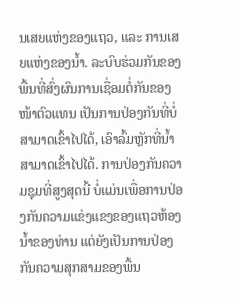ນເສຍແຫ່ງຂອງແຖວ, ແລະ ການເສຍແຫ່ງຂອງນ້ຳ. ລະບົບຮ່ວມກັນຂອງພື້ນທີ່ສົ່ງຜົນການເຊື່ອມຕໍ່ກັນຂອງໜ້າຕົວແທນ ເປັນການປ່ອງກັນທີ່ບໍ່ສາມາດເຂົ້າໄປໄດ້, ເອົາລົ້ມຫຼັກທີ່ນ້ຳສາມາດເຂົ້າໄປໄດ້. ການປ່ອງກັນຄວາມຊຸມທີ່ສູງສຸດນີ້ ບໍ່ແມ່ນເພື່ອການປ່ອງກັນຄວາມແຂ່ງແຂງຂອງແຖວຫ້ອງນ້ຳຂອງທ່ານ ແຕ່ຍັງເປັນການປ່ອງກັນຄວາມສຸກສາມຂອງພື້ນ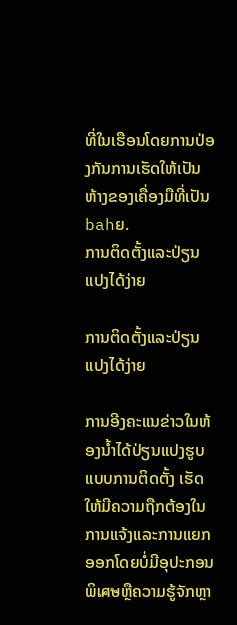ທີ່ໃນເຮືອນໂດຍການປ່ອງກັນການເຮັດໃຫ້ເປັນຫ້າງຂອງເຄື່ອງມືທີ່ເປັນbahຍ.
ການຕິດຕັ້ງແລະປ່ຽນແປງໄດ້ງ່າຍ

ການຕິດຕັ້ງແລະປ່ຽນແປງໄດ້ງ່າຍ

ການອີງຄະແນຂ່າວໃນຫ້ອງນ້ຳໄດ້ປ່ຽນແປງຮູບແບບການຕິດຕັ້ງ ເຮັດໃຫ້ມີຄວາມຖືກຕ້ອງໃນການແຈ້ງແລະການແຍກອອກໂດຍບໍ່ມີອຸປະກອນພິเศษຫຼືຄວາມຮູ້ຈັກຫຼາ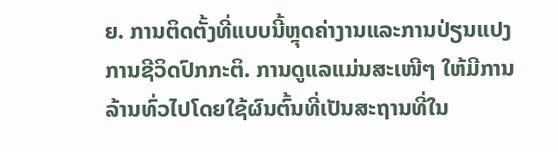ຍ. ການຕິດຕັ້ງທີ່ແບບນີ້ຫຼຸດຄ່າງານແລະການປ່ຽນແປງການຊີວິດປົກກະຕິ. ການດູແລແມ່ນສະເໜີໆ ໃຫ້ມີການລ້ານທົ່ວໄປໂດຍໃຊ້ຜົນຕົ້ນທີ່ເປັນສະຖານທີ່ໃນ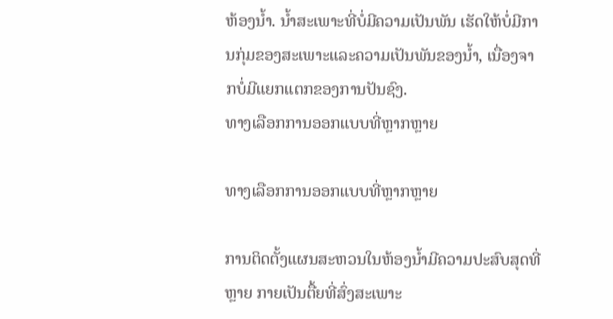ຫ້ອງນ້ຳ. ນ້ຳສະເພາະທີ່ບໍ່ມີຄວາມເປັນພັນ ເຮັດໃຫ້ບໍ່ມີການກຸ່ມຂອງສະເພາະແລະຄວາມເປັນພັນຂອງນ້ຳ, ເນື່ອງຈາກບໍ່ມີແຍກແຕກຂອງການປັນຊົງ.
ທາງເລືອກການອອກແບບທີ່ຫຼາກຫຼາຍ

ທາງເລືອກການອອກແບບທີ່ຫຼາກຫຼາຍ

ການຕິດຕັ້ງແຜນສະຫວນໃນຫ້ອງນ້ຳມີຄວາມປະສົບສຸດທີ່ຫຼາຍ ກາຍເປັນຕື້ຍທີ່ສົ່ງສະເພາະ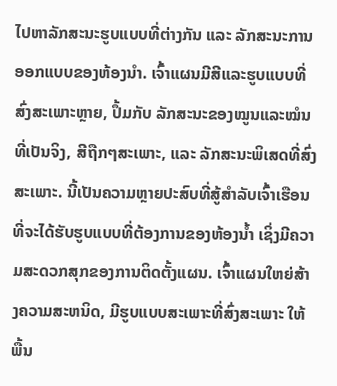ໄປຫາລັກສະນະຮູບແບບທີ່ຕ່າງກັນ ແລະ ລັກສະນະການອອກແບບຂອງຫ້ອງນຳ. ເຈົ້າແຜນມີສີແລະຮູບແບບທີ່ສົ່ງສະເພາະຫຼາຍ, ປຶ້ມກັບ ລັກສະນະຂອງໝູນແລະໝໍນທີ່ເປັນຈິງ, ສີຖືກໆສະເພາະ, ແລະ ລັກສະນະພິເສດທີ່ສົ່ງສະເພາະ. ນີ້ເປັນຄວາມຫຼາຍປະສົບທີ່ສູ້ສຳລັບເຈົ້າເຮືອນທີ່ຈະໄດ້ຮັບຮູບແບບທີ່ຕ້ອງການຂອງຫ້ອງນ້ຳ ເຊິ່ງມີຄວາມສະດວກສຸກຂອງການຕິດຕັ້ງແຜນ. ເຈົ້າແຜນໃຫຍ່ສ້າງຄວາມສະຫນິດ, ມີຮູບແບບສະເພາະທີ່ສົ່ງສະເພາະ ໃຫ້ພື້ນ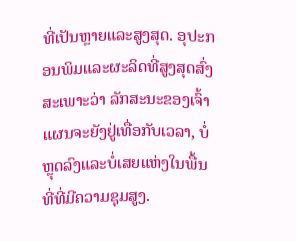ທີ່ເປັນຫຼາຍແລະສູງສຸດ. ອຸປະກອນພິມແລະຜະລິດທີ່ສູງສຸດສົ່ງສະເພາະວ່າ ລັກສະນະຂອງເຈົ້າແຜນຈະຍັງຢູ່ເທື່ອກັບເວລາ, ບໍ່ຫຼຸດລົງແລະບໍ່ເສຍແຫ່ງໃນພື້ນທີ່ທີ່ມີຄວາມຊຸມສູງ.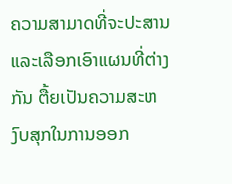ຄວາມສາມາດທີ່ຈະປະສານແລະເລືອກເອົາແຜນທີ່ຕ່າງກັນ ຕື້ຍເປັນຄວາມສະຫງົບສຸກໃນການອອກ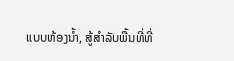ແບບຫ້ອງນ້ຳ, ສູ້ສຳລັບພື້ນທີ່ທີ່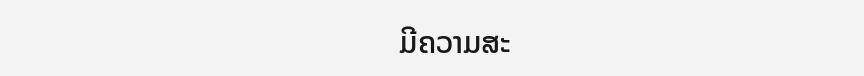ມີຄວາມສະ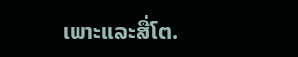ເພາະແລະສື່ໂຕ.